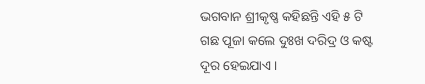ଭଗବାନ ଶ୍ରୀକୃଷ୍ଣ କହିଛନ୍ତି ଏହି ୫ ଟି ଗଛ ପୂଜା କଲେ ଦୁଃଖ ଦରିଦ୍ର ଓ କଷ୍ଟ ଦୂର ହେଇଯାଏ ।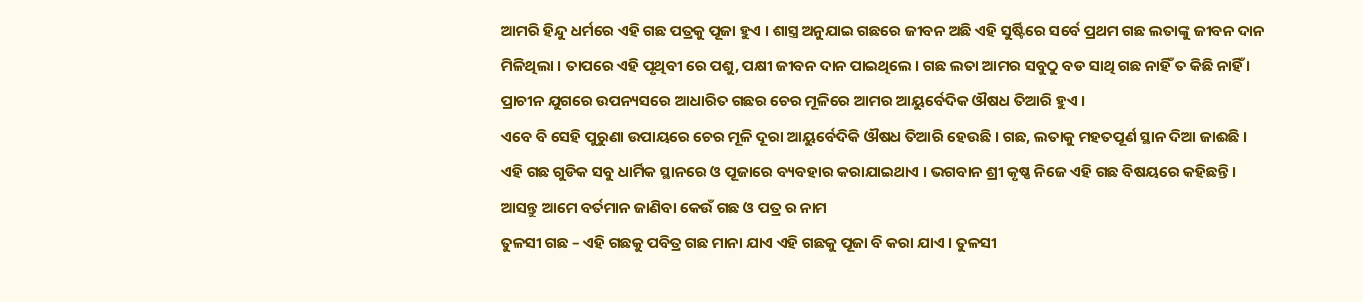ଆମରି ହିନ୍ଦୁ ଧର୍ମରେ ଏହି ଗଛ ପତ୍ରକୁ ପୂଜା ହୁଏ । ଶାସ୍ତ୍ର ଅନୁଯାଇ ଗଛରେ ଜୀବନ ଅଛି ଏହି ସୁର୍ଷ୍ଟିରେ ସର୍ବେ ପ୍ରଥମ ଗଛ ଲତାଙ୍କୁ ଜୀବନ ଦାନ ମିଳିଥିଲା । ତାପରେ ଏହି ପୃଥିବୀ ରେ ପଶୁ, ପକ୍ଷୀ ଜୀବନ ଦାନ ପାଇଥିଲେ । ଗଛ ଲତା ଆମର ସବୁଠୁ ବଡ ସାଥି ଗଛ ନାହିଁ ତ କିଛି ନାହିଁ । ପ୍ରାଚୀନ ଯୁଗରେ ଉପନ୍ୟସରେ ଆଧାରିତ ଗଛର ଚେର ମୂଳିରେ ଆମର ଆୟୁର୍ବେଦିକ ଔଷଧ ତିଆରି ହୁଏ ।
ଏବେ ବି ସେହି ପୁରୁଣା ଉପାୟରେ ଚେର ମୂଳି ଦୂରା ଆୟୁର୍ବେଦିକି ଔଷଧ ତିଆରି ହେଉଛି । ଗଛ, ଲତାକୁ ମହତପୂର୍ଣ ସ୍ଥାନ ଦିଆ ଜାଈଛି । ଏହି ଗଛ ଗୁଡିକ ସବୁ ଧାର୍ମିକ ସ୍ଥାନରେ ଓ ପୂଜାରେ ବ୍ୟବହାର କରାଯାଇଥାଏ । ଭଗବାନ ଶ୍ରୀ କୃଷ୍ଣ ନିଜେ ଏହି ଗଛ ବିଷୟରେ କହିଛନ୍ତି । ଆସନ୍ତୁ ଆମେ ବର୍ତମାନ ଜାଣିବା କେଉଁ ଗଛ ଓ ପତ୍ର ର ନାମ
ତୁଳସୀ ଗଛ – ଏହି ଗଛକୁ ପବିତ୍ର ଗଛ ମାନା ଯାଏ ଏହି ଗଛକୁ ପୂଜା ବି କରା ଯାଏ । ତୁଳସୀ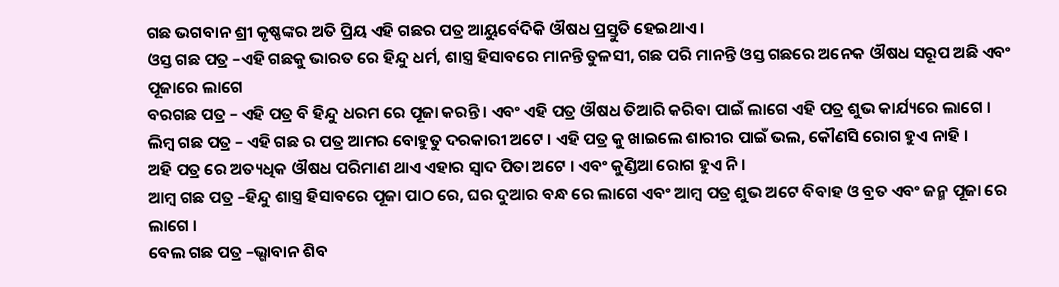ଗଛ ଭଗବାନ ଶ୍ରୀ କୃଷ୍ଣଙ୍କର ଅତି ପ୍ରିୟ ଏହି ଗଛର ପତ୍ର ଆୟୁର୍ବେଦିକି ଔଷଧ ପ୍ରସ୍ତୁତି ହେଇଥାଏ ।
ଓସ୍ତ ଗଛ ପତ୍ର –ଏହି ଗଛକୁ ଭାରତ ରେ ହିନ୍ଦୁ ଧର୍ମ, ଶାସ୍ତ୍ର ହିସାବରେ ମାନନ୍ତି ତୁଳସୀ, ଗଛ ପରି ମାନନ୍ତି ଓସ୍ତ ଗଛରେ ଅନେକ ଔଷଧ ସରୂପ ଅଛି ଏବଂ ପୂଜାରେ ଲାଗେ
ବରଗଛ ପତ୍ର – ଏହି ପତ୍ର ବି ହିନ୍ଦୁ ଧରମ ରେ ପୂଜା କରନ୍ତି । ଏବଂ ଏହି ପତ୍ର ଔଷଧ ତିଆରି କରିବା ପାଇଁ ଲାଗେ ଏହି ପତ୍ର ଶୁଭ କାର୍ଯ୍ୟରେ ଲାଗେ ।
ଲିମ୍ବ ଗଛ ପତ୍ର – ଏହି ଗଛ ର ପତ୍ର ଆମର ବୋହୁତୁ ଦରକାରୀ ଅଟେ । ଏହି ପତ୍ର କୁ ଖାଇଲେ ଶାରୀର ପାଇଁ ଭଲ, କୌଣସି ରୋଗ ହୁଏ ନାହି ।
ଅହି ପତ୍ର ରେ ଅତ୍ୟଧିକ ଔଷଧ ପରିମାଣ ଥାଏ ଏହାର ସ୍ଵାଦ ପିତା ଅଟେ । ଏବଂ କୁଣ୍ଡିଆ ରୋଗ ହୁଏ ନି ।
ଆମ୍ବ ଗଛ ପତ୍ର –ହିନ୍ଦୁ ଶାସ୍ତ୍ର ହିସାବରେ ପୂଜା ପାଠ ରେ, ଘର ଦୁଆର ବନ୍ଧ ରେ ଲାଗେ ଏବଂ ଆମ୍ବ ପତ୍ର ଶୁଭ ଅଟେ ବିବାହ ଓ ବ୍ରତ ଏବଂ ଜନ୍ମ ପୂଜା ରେ ଲାଗେ ।
ବେଲ ଗଛ ପତ୍ର –ଭ୍ଗାବାନ ଶିବ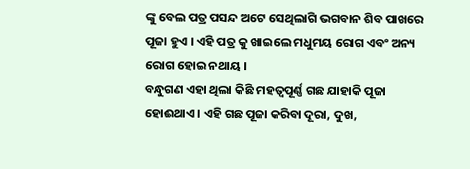ଙ୍କୁ ବେଲ ପତ୍ର ପସନ୍ଦ ଅଟେ ସେଥିଲାଗି ଭଗବାନ ଶିବ ପାଖରେ ପୂଜା ହୁଏ । ଏହି ପତ୍ର କୁ ଖାଇଲେ ମଧୁମୟ ରୋଗ ଏବଂ ଅନ୍ୟ ରୋଗ ହୋଇ ନଥାୟ ।
ବନ୍ଧୁଗଣ ଏହା ଥିଲା କିଛି ମହତ୍ଵପୂର୍ଣ୍ଣ ଗଛ ଯାହାକି ପୂଜା ହୋଈଥାଏ । ଏହି ଗଛ ପୂଜା କରିବା ଦୂରା, ଦୁଖ,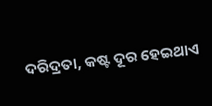ଦରିଦ୍ରତା, କଷ୍ଟ ଦୂର ହେଇଥାଏ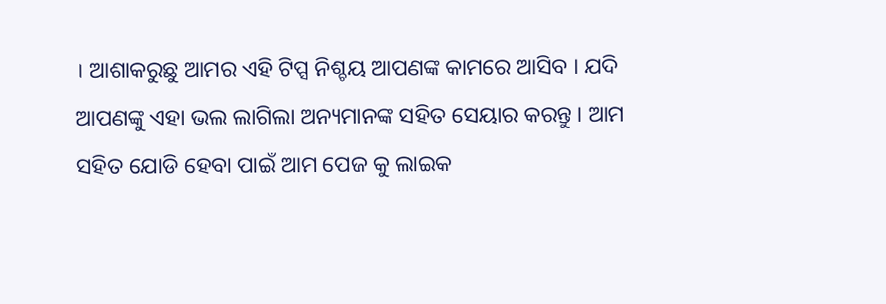। ଆଶାକରୁଛୁ ଆମର ଏହି ଟିପ୍ସ ନିଶ୍ଚୟ ଆପଣଙ୍କ କାମରେ ଆସିବ । ଯଦି ଆପଣଙ୍କୁ ଏହା ଭଲ ଲାଗିଲା ଅନ୍ୟମାନଙ୍କ ସହିତ ସେୟାର କରନ୍ତୁ । ଆମ ସହିତ ଯୋଡି ହେବା ପାଇଁ ଆମ ପେଜ କୁ ଲାଇକ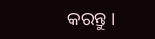କରନ୍ତୁ ।